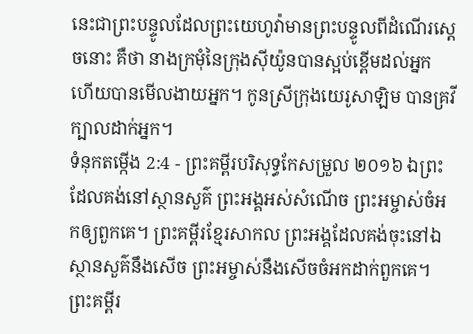នេះជាព្រះបន្ទូលដែលព្រះយេហូវ៉ាមានព្រះបន្ទូលពីដំណើរស្តេចនោះ គឺថា នាងក្រមុំនៃក្រុងស៊ីយ៉ូនបានស្អប់ខ្ពើមដល់អ្នក ហើយបានមើលងាយអ្នក។ កូនស្រីក្រុងយេរូសាឡិម បានគ្រវីក្បាលដាក់អ្នក។
ទំនុកតម្កើង 2:4 - ព្រះគម្ពីរបរិសុទ្ធកែសម្រួល ២០១៦ ឯព្រះដែលគង់នៅស្ថានសួគ៌ ព្រះអង្គអស់សំណើច ព្រះអម្ចាស់ចំអកឲ្យពួកគេ។ ព្រះគម្ពីរខ្មែរសាកល ព្រះអង្គដែលគង់ចុះនៅឯស្ថានសួគ៌នឹងសើច ព្រះអម្ចាស់នឹងសើចចំអកដាក់ពួកគេ។ ព្រះគម្ពីរ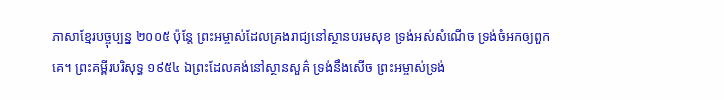ភាសាខ្មែរបច្ចុប្បន្ន ២០០៥ ប៉ុន្តែ ព្រះអម្ចាស់ដែលគ្រងរាជ្យនៅស្ថានបរមសុខ ទ្រង់អស់សំណើច ទ្រង់ចំអកឲ្យពួកគេ។ ព្រះគម្ពីរបរិសុទ្ធ ១៩៥៤ ឯព្រះដែលគង់នៅស្ថានសួគ៌ ទ្រង់នឹងសើច ព្រះអម្ចាស់ទ្រង់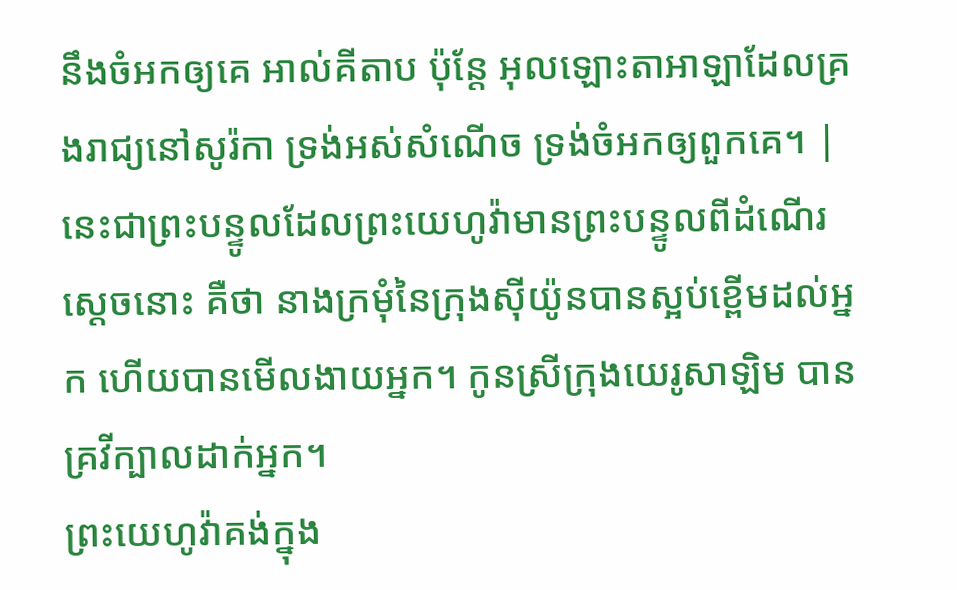នឹងចំអកឲ្យគេ អាល់គីតាប ប៉ុន្តែ អុលឡោះតាអាឡាដែលគ្រងរាជ្យនៅសូរ៉កា ទ្រង់អស់សំណើច ទ្រង់ចំអកឲ្យពួកគេ។ |
នេះជាព្រះបន្ទូលដែលព្រះយេហូវ៉ាមានព្រះបន្ទូលពីដំណើរស្តេចនោះ គឺថា នាងក្រមុំនៃក្រុងស៊ីយ៉ូនបានស្អប់ខ្ពើមដល់អ្នក ហើយបានមើលងាយអ្នក។ កូនស្រីក្រុងយេរូសាឡិម បានគ្រវីក្បាលដាក់អ្នក។
ព្រះយេហូវ៉ាគង់ក្នុង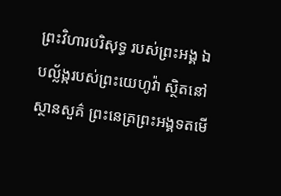ព្រះវិហារបរិសុទ្ធ របស់ព្រះអង្គ ឯបល្ល័ង្ករបស់ព្រះយេហូវ៉ា ស្ថិតនៅស្ថានសួគ៌ ព្រះនេត្រព្រះអង្គទតមើ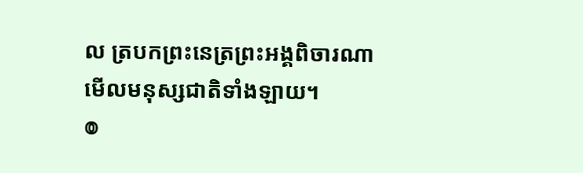ល ត្របកព្រះនេត្រព្រះអង្គពិចារណា មើលមនុស្សជាតិទាំងឡាយ។
៙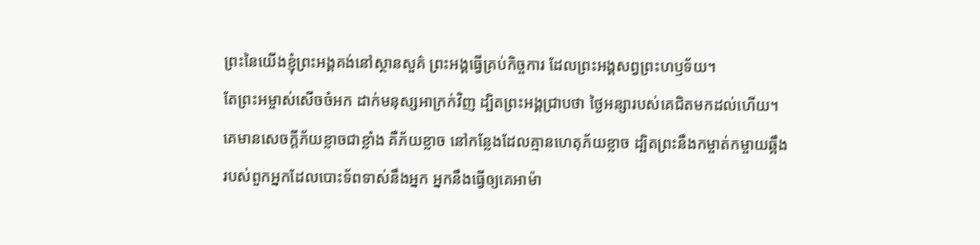ព្រះនៃយើងខ្ញុំព្រះអង្គគង់នៅស្ថានសួគ៌ ព្រះអង្គធ្វើគ្រប់កិច្ចការ ដែលព្រះអង្គសព្វព្រះហឫទ័យ។
តែព្រះអម្ចាស់សើចចំអក ដាក់មនុស្សអាក្រក់វិញ ដ្បិតព្រះអង្គជ្រាបថា ថ្ងៃអន្សារបស់គេជិតមកដល់ហើយ។
គេមានសេចក្ដីភ័យខ្លាចជាខ្លាំង គឺភ័យខ្លាច នៅកន្លែងដែលគ្មានហេតុភ័យខ្លាច ដ្បិតព្រះនឹងកម្ចាត់កម្ចាយឆ្អឹង របស់ពួកអ្នកដែលបោះទ័ពទាស់នឹងអ្នក អ្នកនឹងធ្វើឲ្យគេអាម៉ា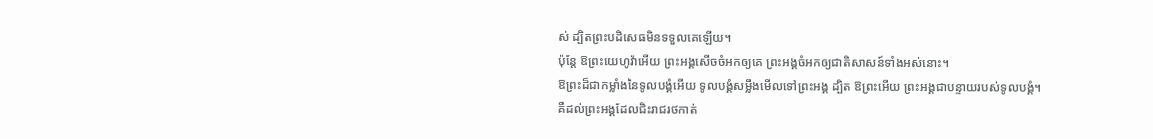ស់ ដ្បិតព្រះបដិសេធមិនទទួលគេឡើយ។
ប៉ុន្ដែ ឱព្រះយេហូវ៉ាអើយ ព្រះអង្គសើចចំអកឲ្យគេ ព្រះអង្គចំអកឲ្យជាតិសាសន៍ទាំងអស់នោះ។
ឱព្រះដ៏ជាកម្លាំងនៃទូលបង្គំអើយ ទូលបង្គំសម្លឹងមើលទៅព្រះអង្គ ដ្បិត ឱព្រះអើយ ព្រះអង្គជាបន្ទាយរបស់ទូលបង្គំ។
គឺដល់ព្រះអង្គដែលជិះរាជរថកាត់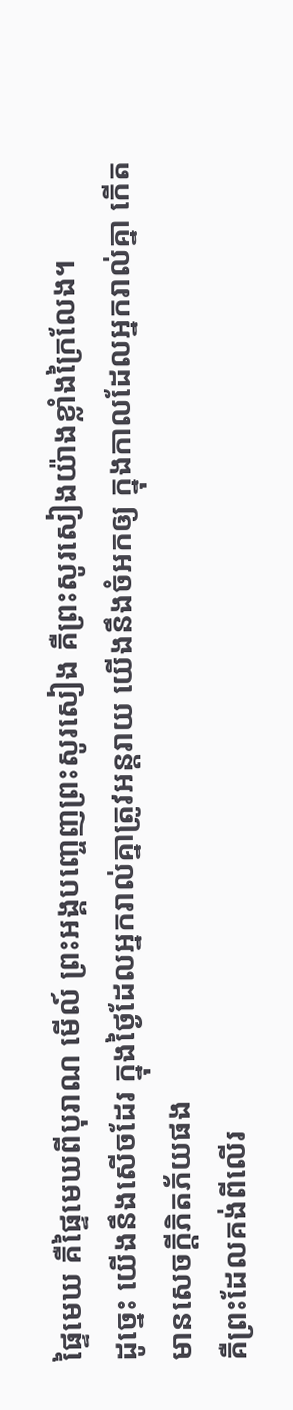ផ្ទៃមេឃ គឺផ្ទៃមេឃពីបុរាណ មើល៍ ព្រះអង្គបញ្ចេញព្រះសូរសៀង គឺព្រះសូរសៀងយ៉ាងខ្លាំងក្រៃលែង។
ដូច្នេះ យើងនឹងសើចដែរ ក្នុងថ្ងៃដែលអ្នករាល់គ្នាត្រូវអន្តរាយ យើងនឹងចំអកឲ្យ ក្នុងកាលដែលអ្នករាល់គ្នា កើតមានសេចក្ដីភិតភ័យផង
គឺព្រះដែលគង់ពីលើរ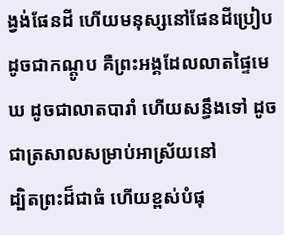ង្វង់ផែនដី ហើយមនុស្សនៅផែនដីប្រៀបដូចជាកណ្តូប គឺព្រះអង្គដែលលាតផ្ទៃមេឃ ដូចជាលាតបារាំ ហើយសន្ធឹងទៅ ដូចជាត្រសាលសម្រាប់អាស្រ័យនៅ
ដ្បិតព្រះដ៏ជាធំ ហើយខ្ពស់បំផុ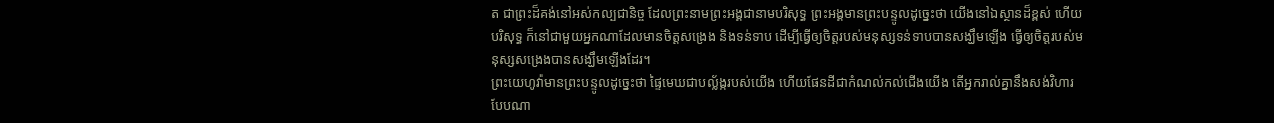ត ជាព្រះដ៏គង់នៅអស់កល្បជានិច្ច ដែលព្រះនាមព្រះអង្គជានាមបរិសុទ្ធ ព្រះអង្គមានព្រះបន្ទូលដូច្នេះថា យើងនៅឯស្ថានដ៏ខ្ពស់ ហើយបរិសុទ្ធ ក៏នៅជាមួយអ្នកណាដែលមានចិត្តសង្រេង និងទន់ទាប ដើម្បីធ្វើឲ្យចិត្តរបស់មនុស្សទន់ទាបបានសង្ឃឹមឡើង ធ្វើឲ្យចិត្តរបស់មនុស្សសង្រេងបានសង្ឃឹមឡើងដែរ។
ព្រះយេហូវ៉ាមានព្រះបន្ទូលដូច្នេះថា ផ្ទៃមេឃជាបល្ល័ង្ករបស់យើង ហើយផែនដីជាកំណល់កល់ជើងយើង តើអ្នករាល់គ្នានឹងសង់វិហារបែបណា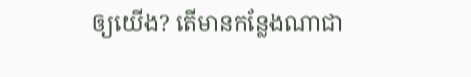ឲ្យយើង? តើមានកន្លែងណាជា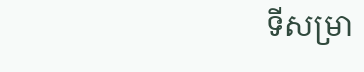ទីសម្រា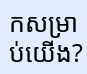កសម្រាប់យើង?